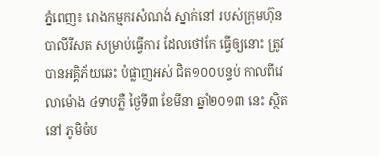ភ្នំពេញ៖ រោងកម្មករសំណង់ ស្នាក់នៅ របស់ក្រុមហ៊ុន បាលីរីសត សម្រាប់ធ្វើការ ដែលថៅកែ ធ្វើឲ្យនោះ ត្រូវបានអគ្គិភ័យឆេះ បំផ្លាញអស់ ជិត១០០បន្ទប់ កាលពីវេលាម៉ោង ៤ទាបភ្លឺ ថ្ងៃទី៣ ខែមីនា ឆ្នាំ២០១៣ នេះ ស្ថិតនៅ ភូមិចំប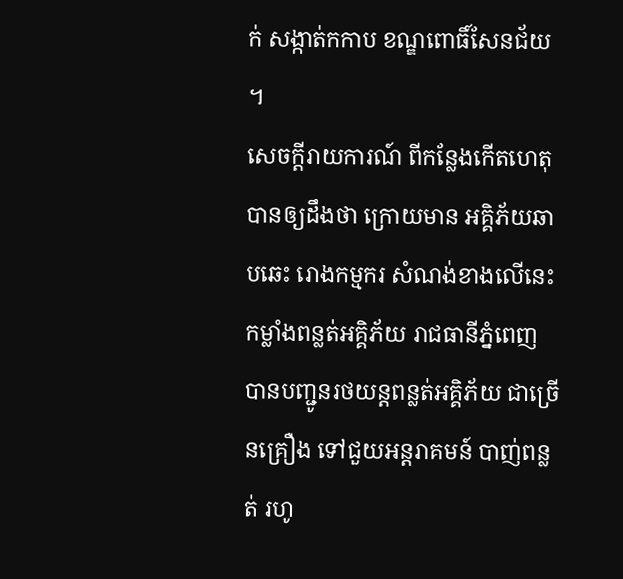ក់ សង្កាត់កកាប ខណ្ឌពោធិ៍សែនជ័យ ។
សេចក្តីរាយការណ៍ ពីកន្លែងកើតហេតុ បានឲ្យដឹងថា ក្រោយមាន អគ្គិភ័យឆាបឆេះ រោងកម្មករ សំណង់ខាងលើនេះ កម្លាំងពន្លត់អគ្គិភ័យ រាជធានីភ្នំពេញ បានបញ្ជូនរថយន្តពន្លត់អគ្គិភ័យ ជាច្រើនគ្រឿង ទៅជួយអន្តរាគមន៍ បាញ់ពន្លត់ រហូ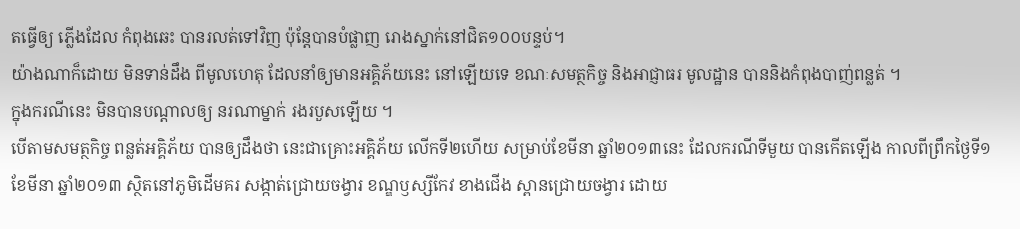តធ្វើឲ្យ ភ្លើងដែល កំពុងឆេះ បានរលត់ទៅវិញ ប៉ុន្តែបានបំផ្លាញ រោងស្នាក់នៅជិត១០០បន្ទប់។
យ៉ាងណាក៏ដោយ មិនទាន់ដឹង ពីមូលហេតុ ដែលនាំឲ្យមានអគ្គិភ័យនេះ នៅឡើយទេ ខណៈសមត្ថកិច្ច និងអាជ្ញាធរ មូលដ្ឋាន បាននិងកំពុងបាញ់ពន្លត់ ។
ក្នុងករណីនេះ មិនបានបណ្តាលឲ្យ នរណាម្នាក់ រងរបួសឡើយ ។
បើតាមសមត្ថកិច្ច ពន្លត់អគ្គិភ័យ បានឲ្យដឹងថា នេះជាគ្រោះអគ្គិភ័យ លើកទី២ហើយ សម្រាប់ខែមីនា ឆ្នាំ២០១៣នេះ ដែលករណីទីមួយ បានកើតឡើង កាលពីព្រឹកថ្ងៃទី១ ខែមីនា ឆ្នាំ២០១៣ ស្ថិតនៅភូមិដើមគរ សង្កាត់ជ្រោយចង្វារ ខណ្ឌឫស្សីកែវ ខាងជើង ស្ពានជ្រោយចង្វារ ដោយ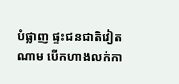បំផ្លាញ ផ្ទះជនជាតិវៀតណាម បើកហាងលក់កា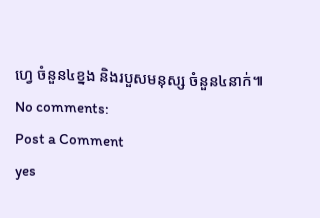ហ្វេ ចំនួន៤ខ្នង និងរបួសមនុស្ស ចំនួន៤នាក់៕
No comments:
Post a Comment
yes